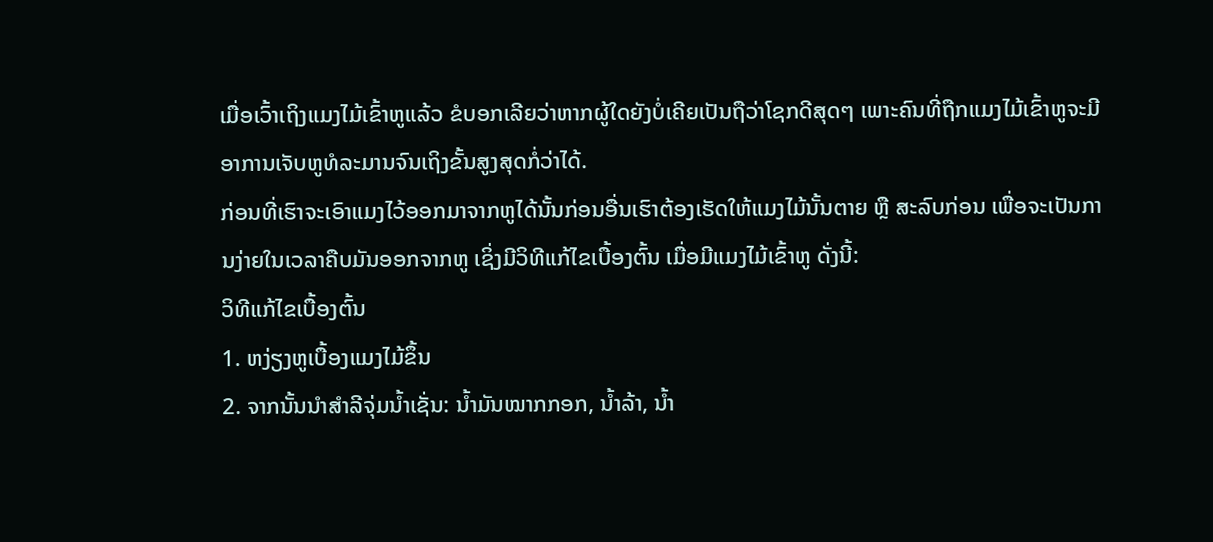ເມື່ອເວົ້າເຖິງແມງໄມ້ເຂົ້າຫູແລ້ວ ຂໍບອກເລີຍວ່າຫາກຜູ້ໃດຍັງບໍ່ເຄີຍເປັນຖືວ່າໂຊກດີສຸດໆ ເພາະຄົນທີ່ຖືກແມງໄມ້ເຂົ້າຫູຈະມີອາການເຈັບຫູທໍລະມານຈົນເຖິງຂັ້ນສູງສຸດກໍ່ວ່າໄດ້.
ກ່ອນທີ່ເຮົາຈະເອົາແມງໄວ້ອອກມາຈາກຫູໄດ້ນັ້ນກ່ອນອື່ນເຮົາຕ້ອງເຮັດໃຫ້ແມງໄມ້ນັ້ນຕາຍ ຫຼື ສະລົບກ່ອນ ເພື່ອຈະເປັນການງ່າຍໃນເວລາຄືບມັນອອກຈາກຫູ ເຊິ່ງມີວິທີແກ້ໄຂເບື້ອງຕົ້ນ ເມື່ອມີແມງໄມ້ເຂົ້າຫູ ດັ່ງນີ້:
ວິທີແກ້ໄຂເບື້ອງຕົ້ນ
1. ຫງ່ຽງຫູເບື້ອງແມງໄມ້ຂຶ້ນ
2. ຈາກນັ້ນນຳສຳລີຈຸ່ມນ້ຳເຊັ່ນ: ນ້ຳມັນໝາກກອກ, ນ້ຳລ້າ, ນ້ຳ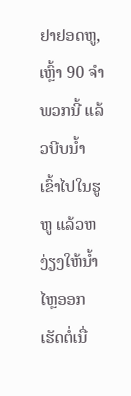ຢາຢອດຫູ, ເຫຼົ້າ 90 ຈຳພວກນີ້ ແລ້ວບີບນ້ຳເຂົ້າໄປໃນຮູຫູ ແລ້ວຫງ່ຽງໃຫ້ນ້ຳໄຫຼອອກ ເຮັດຕໍ່ເນື່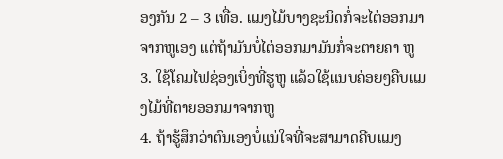ອງກັນ 2 – 3 ເທື່ອ. ແມງໄມ້ບາງຊະນິດກໍ່ຈະໄຕ່ອອກມາຈາກຫູເອງ ແຕ່ຖ້າມັນບໍ່ໄຕ່ອອກມາມັນກໍ່ຈະຕາຍຄາ ຫູ
3. ໃຊ້ໂຄມໄຟຊ່ອງເບິ່ງທີ່ຮູຫູ ແລ້ວໃຊ້ແນບຄ່ອຍໆຄືບແມງໄມ້ທີ່ຕາຍອອກມາຈາກຫູ
4. ຖ້າຮູ້ສຶກວ່າຕົນເອງບໍ່ແນ່ໃຈທີ່ຈະສາມາດຄີບແມງ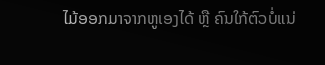ໄມ້ອອກມາຈາກຫູເອງໄດ້ ຫຼື ຄົນໃກ້ຕົວບໍ່ແນ່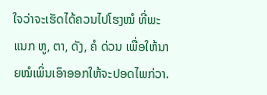ໃຈວ່າຈະເຮັດໄດ້ຄວນໄປໂຮງໝໍ ທີ່ພະແນກ ຫູ, ຕາ, ດັງ, ຄໍ ດ່ວນ ເພື່ອໃຫ້ນາຍໝໍເພິ່ນເອົາອອກໃຫ້ຈະປອດໄພກ່ວາ.